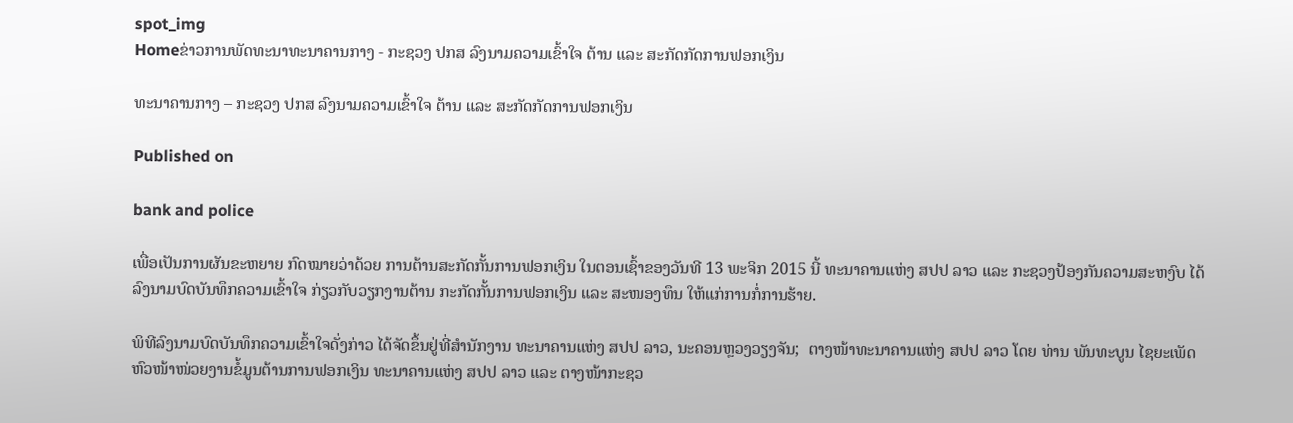spot_img
Homeຂ່າວການພັດທະນາທະນາຄານກາງ - ກະຊວງ ປກສ ລົງນາມຄວາມເຂົ້າໃຈ ຕ້ານ ແລະ ສະກັດກັດການຟອກເງິນ

ທະນາຄານກາງ – ກະຊວງ ປກສ ລົງນາມຄວາມເຂົ້າໃຈ ຕ້ານ ແລະ ສະກັດກັດການຟອກເງິນ

Published on

bank and police

ເພື່ອເປັນການຜັນຂະຫຍາຍ ກົດໝາຍວ່າດ້ວຍ ການຕ້ານສະກັດກັ້ນການຟອກເງິນ ໃນຕອນເຊົ້າຂອງວັນທີ 13 ພະຈິກ 2015 ນີ້ ທະນາຄານແຫ່ງ ສປປ ລາວ ແລະ ກະຊວງປ້ອງກັນຄວາມສະຫງົບ ໄດ້ລົງນາມບົດບັນທຶກຄວາມເຂົ້າໃຈ ກ່ຽວກັບວຽກງານຕ້ານ ກະກັດກັ້ນການຟອກເງິນ ແລະ ສະໜອງທຶນ ໃຫ້ແກ່ການກໍ່ການຮ້າຍ.

ພິທີລົງນາມບົດບັນທຶກຄວາມເຂົ້າໃຈດັ່ງກ່າວ ໄດ້ຈັດຂຶ້ນຢູ່ທີ່ສໍານັກງານ ທະນາຄານແຫ່ງ ສປປ ລາວ, ນະຄອນຫຼວງວຽງຈັນ;  ຕາງໜ້າທະນາຄານແຫ່ງ ສປປ ລາວ ໂດຍ ທ່ານ ພັນທະບູນ ໄຊຍະເພັດ ຫົວໜ້າໜ່ວຍງານຂໍ້ມູນຕ້ານການຟອກເງິນ ທະນາຄານແຫ່ງ ສປປ ລາວ ແລະ ຕາງໜ້າກະຊວ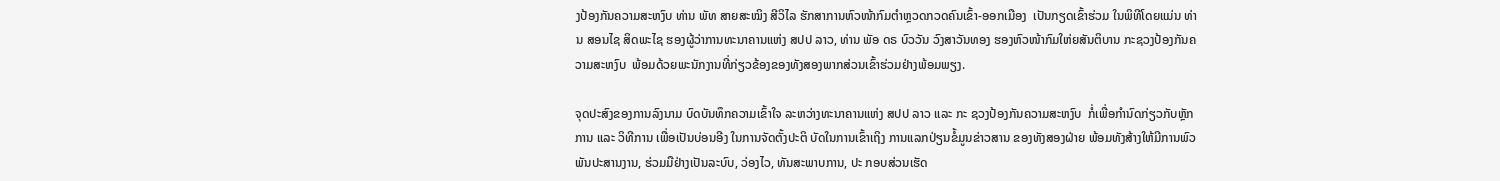ງປ້ອງກັນຄວາມສະຫງົບ ທ່ານ ພັທ ສາຍສະໝິງ ສີວິໄລ ຮັກສາການຫົວໜ້າກົມຕໍາຫຼວດກວດຄົນເຂົ້າ-ອອກເມືອງ  ເປັນກຽດເຂົ້າຮ່ວມ ໃນພິທີໂດຍແມ່ນ ທ່ານ ສອນໄຊ ສິດພະໄຊ ຮອງຜູ້ວ່າການທະນາຄານແຫ່ງ ສປປ ລາວ, ທ່ານ ພັອ ດຣ ບົວວັນ ວົງສາວັນທອງ ຮອງຫົວໜ້າກົມໃຫ່ຍສັນຕິບານ ກະຊວງປ້ອງກັນຄວາມສະຫງົບ  ພ້ອມດ້ວຍພະນັກງານທີ່ກ່ຽວຂ້ອງຂອງທັງສອງພາກສ່ວນເຂົ້າຮ່ວມຢ່າງພ້ອມພຽງ.

ຈຸດປະສົງຂອງການລົງນາມ ບົດບັນທຶກຄວາມເຂົ້າໃຈ ລະຫວ່າງທະນາຄານແຫ່ງ ສປປ ລາວ ແລະ ກະ ຊວງປ້ອງກັນຄວາມສະຫງົບ  ກໍ່ເພື່ອກໍານົດກ່ຽວກັບຫຼັກການ ແລະ ວິທີການ ເພື່ອເປັນບ່ອນອີງ ໃນການຈັດຕັ້ງປະຕິ ບັດໃນການເຂົ້າເຖິງ ການແລກປ່ຽນຂໍ້ມູນຂ່າວສານ ຂອງທັງສອງຝ່າຍ ພ້ອມທັງສ້າງໃຫ້ມີການພົວພັນປະສານງານ, ຮ່ວມມືຢ່າງເປັນລະບົບ, ວ່ອງໄວ, ທັນສະພາບການ, ປະ ກອບສ່ວນເຮັດ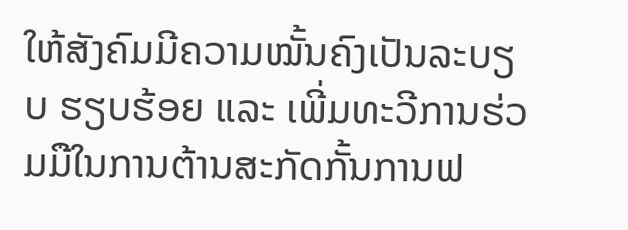ໃຫ້ສັງຄົມມີຄວາມໝັ້ນຄົງເປັນລະບຽບ ຮຽບຮ້ອຍ ແລະ ເພີ່ມທະວີການຮ່ວມມືໃນການຕ້ານສະກັດກັ້ນການຟ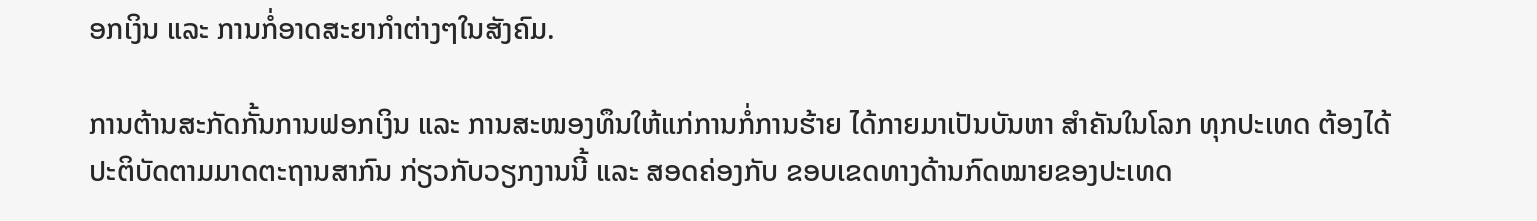ອກເງິນ ແລະ ການກໍ່ອາດສະຍາກໍາຕ່າງໆໃນສັງຄົມ.

ການຕ້ານສະກັດກັ້ນການຟອກເງິນ ແລະ ການສະໜອງທຶນໃຫ້ແກ່ການກໍ່ການຮ້າຍ ໄດ້ກາຍມາເປັນບັນຫາ ສໍາຄັນໃນໂລກ ທຸກປະເທດ ຕ້ອງໄດ້ປະຕິບັດຕາມມາດຕະຖານສາກົນ ກ່ຽວກັບວຽກງານນີ້ ແລະ ສອດຄ່ອງກັບ ຂອບເຂດທາງດ້ານກົດໝາຍຂອງປະເທດ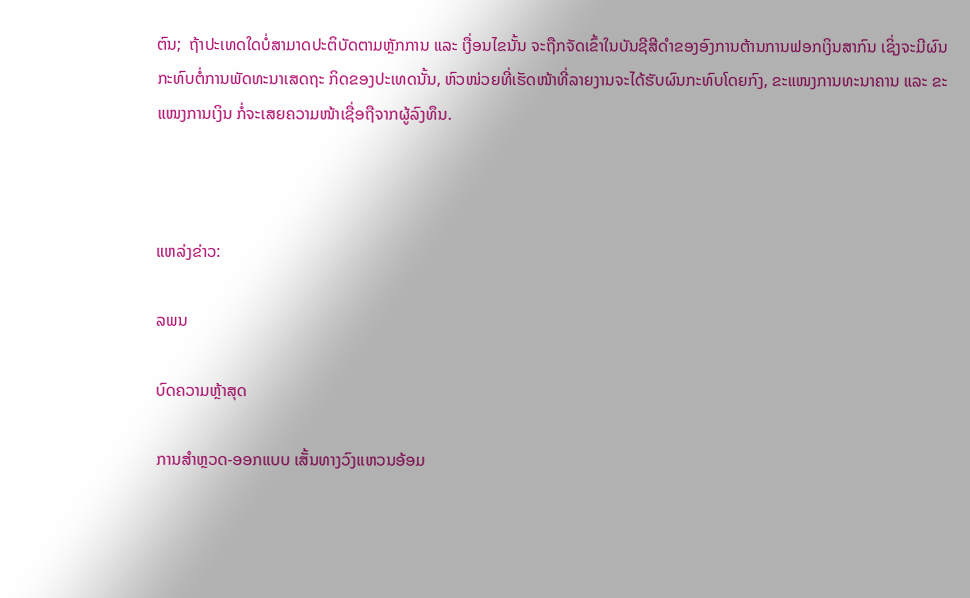ຕົນ;  ຖ້າປະເທດໃດບໍ່ສາມາດປະຕິບັດຕາມຫຼັກການ ແລະ ເງື່ອນໄຂນັ້ນ ຈະຖືກຈັດເຂົ້າໃນບັນຊີສີດໍາຂອງອົງການຕ້ານການຟອກເງິນສາກົນ ເຊິ່ງຈະມີຜົນກະທົບຕໍ່ການພັດທະນາເສດຖະ ກິດຂອງປະເທດນັ້ນ, ຫົວໜ່ວຍທີ່ເຮັດໜ້າທີ່ລາຍງານຈະໄດ້ຮັບຜົນກະທົບໂດຍກົງ, ຂະແໜງການທະນາຄານ ແລະ ຂະແໜງການເງິນ ກໍ່ຈະເສຍຄວາມໜ້າເຊື່ອຖືຈາກຜູ້ລົງທຶນ.



ແຫລ່ງຂ່າວ:

ລພນ

ບົດຄວາມຫຼ້າສຸດ

ການສຳຫຼວດ-ອອກແບບ ເສັ້ນທາງວົງແຫວນອ້ອມ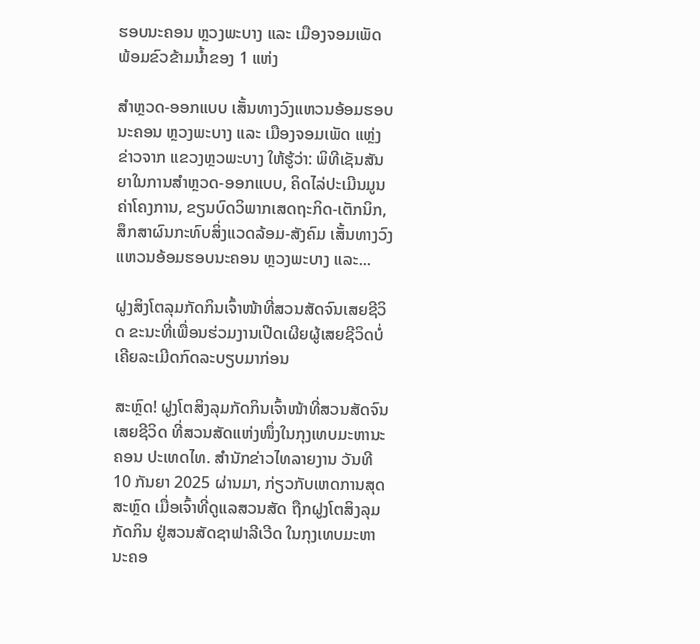ຮອບນະຄອນ ຫຼວງພະບາງ ແລະ ເມືອງຈອມເພັດ ພ້ອມຂົວຂ້າມນໍ້າຂອງ 1 ແຫ່ງ

ສຳຫຼວດ-ອອກແບບ ເສັ້ນທາງວົງແຫວນອ້ອມຮອບນະຄອນ ຫຼວງພະບາງ ແລະ ເມືອງຈອມເພັດ ແຫຼ່ງຂ່າວຈາກ ແຂວງຫຼວພະບາງ ໃຫ້ຮູ້ວ່າ: ພິທີເຊັນສັນຍາໃນການສຳຫຼວດ-ອອກແບບ, ຄິດໄລ່ປະເມີນມູນຄ່າໂຄງການ, ຂຽນບົດວິພາກເສດຖະກິດ-ເຕັກນິກ, ສຶກສາຜົນກະທົບສິ່ງແວດລ້ອມ-ສັງຄົມ ເສັ້ນທາງວົງແຫວນອ້ອມຮອບນະຄອນ ຫຼວງພະບາງ ແລະ...

ຝູງສິງໂຕລຸມກັດກິນເຈົ້າໜ້າທີ່ສວນສັດຈົນເສຍຊີວິດ ຂະນະທີ່ເພື່ອນຮ່ວມງານເປີດເຜີຍຜູ້ເສຍຊີວິດບໍ່ເຄີຍລະເມີດກົດລະບຽບມາກ່ອນ

ສະຫຼົດ! ຝູງໂຕສິງລຸມກັດກິນເຈົ້າໜ້າທີ່ສວນສັດຈົນເສຍຊີວິດ ທີ່ສວນສັດແຫ່ງໜຶ່ງໃນກຸງເທບມະຫານະຄອນ ປະເທດໄທ. ສຳນັກຂ່າວໄທລາຍງານ ວັນທີ 10 ກັນຍາ 2025 ຜ່ານມາ, ກ່ຽວກັບເຫດການສຸດສະຫຼົດ ເມື່ອເຈົ້າທີ່ດູແລສວນສັດ ຖືກຝູງໂຕສິງລຸມກັດກິນ ຢູ່ສວນສັດຊາຟາລີເວີດ ໃນກຸງເທບມະຫານະຄອ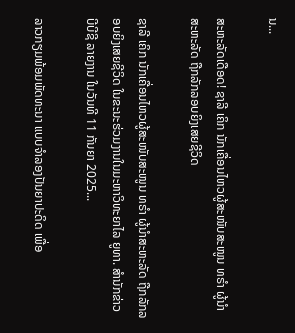ນ...

ສະຫະລັດເດືອດ! ຊາລີ ເຄິກ ນັກເຄື່ອນໄຫວຜູ້ສະໜັບສະໜູນ ທຣຳ ຜູ້ນຳສະຫະລັດ ຖືກລັກລອບຍິງເສຍຊີວິດ

ຊາລີ ເຄິກ ນັກເຄື່ອນໄຫວຜູ້ສະໜັບສະໜູນ ທຣຳ ຜູ້ນຳສະຫະລັດ ຖືກລັກລອບຍິງເສຍຊີວິດ ໃນຂະນະຮ່ວມງານໃນມະຫາວິທະຍາໄລ ຍູທາ. ສຳນັກຂ່າວ ບີບີຊີ ລາຍງານ ໃນວັນທີ 11 ກັນຍາ 2025...

ລາວກຽມພ້ອມພັດທະນາ ແບບຈຳລອງປັນຍາປະດິດ ເພື່ອ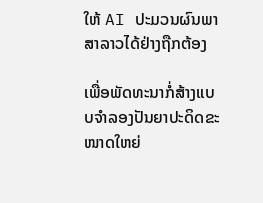ໃຫ້ AI ປະມວນຜົນພາສາລາວໄດ້ຢ່າງຖືກຕ້ອງ

ເພື່ອພັດທະນາກໍ່ສ້າງແບບຈໍາລອງປັນຍາປະດິດຂະໜາດໃຫຍ່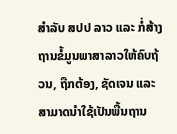ສໍາລັບ ສປປ ລາວ ແລະ ກໍ່ສ້າງຖານຂໍ້ມູນພາສາລາວໃຫ້ຄົບຖ້ວນ, ຖືກຕ້ອງ, ຊັດເຈນ ແລະ ສາມາດນໍາໃຊ້ເປັນພື້ນຖານ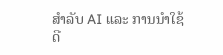ສໍາລັບ AI ແລະ ການນໍາໃຊ້ດີ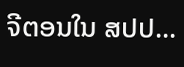ຈີຕອນໃນ ສປປ...